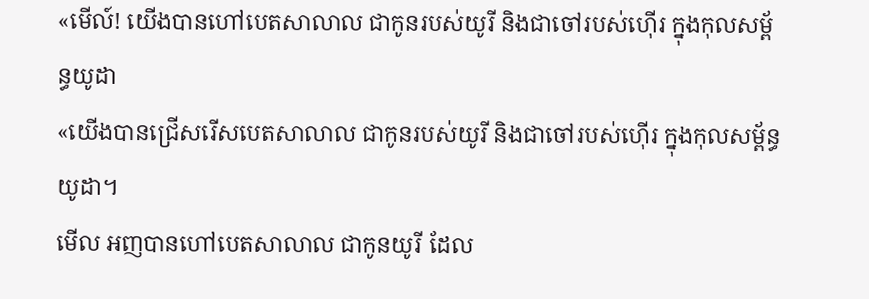«មើល៍! យើងបានហៅបេតសាលាល ជាកូនរបស់យូរី និងជាចៅរបស់ហ៊ើរ ក្នុងកុលសម្ព័ន្ធយូដា
«យើងបានជ្រើសរើសបេតសាលាល ជាកូនរបស់យូរី និងជាចៅរបស់ហ៊ើរ ក្នុងកុលសម្ព័ន្ធយូដា។
មើល អញបានហៅបេតសាលាល ជាកូនយូរី ដែល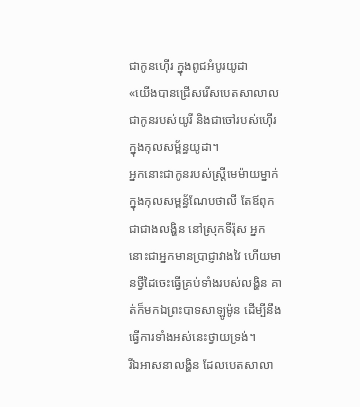ជាកូនហ៊ើរ ក្នុងពូជអំបូរយូដា
«យើងបានជ្រើសរើសបេតសាលាល ជាកូនរបស់យូរី និងជាចៅរបស់ហ៊ើរ ក្នុងកុលសម្ព័ន្ធយូដា។
អ្នកនោះជាកូនរបស់ស្ត្រីមេម៉ាយម្នាក់ក្នុងកុលសម្ពន័្ធណែបថាលី តែឪពុកជាជាងលង្ហិន នៅស្រុកទីរ៉ុស អ្នកនោះជាអ្នកមានប្រាជ្ញាវាងវៃ ហើយមានថ្វីដៃចេះធ្វើគ្រប់ទាំងរបស់លង្ហិន គាត់ក៏មកឯព្រះបាទសាឡូម៉ូន ដើម្បីនឹងធ្វើការទាំងអស់នេះថ្វាយទ្រង់។
រីឯអាសនាលង្ហិន ដែលបេតសាលា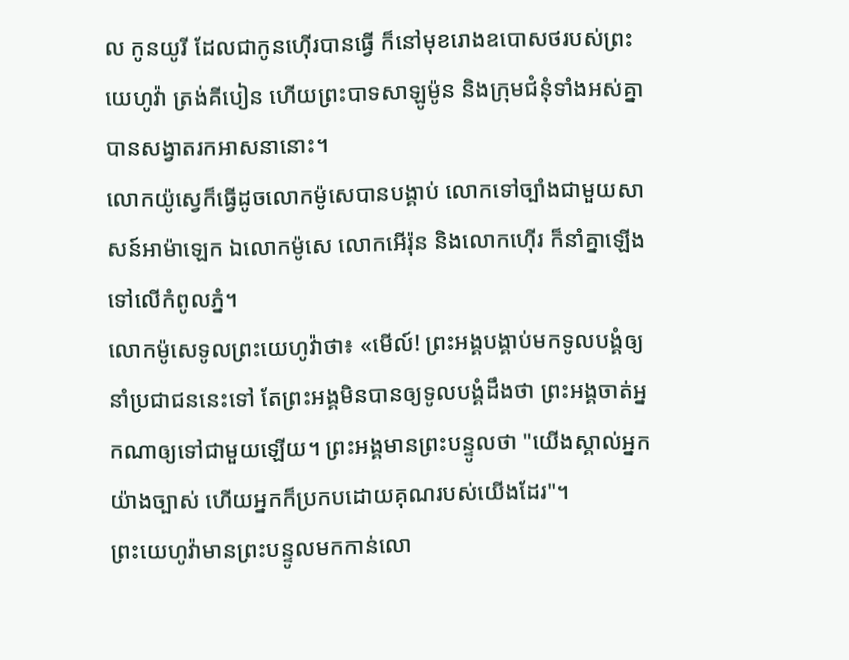ល កូនយូរី ដែលជាកូនហ៊ើរបានធ្វើ ក៏នៅមុខរោងឧបោសថរបស់ព្រះយេហូវ៉ា ត្រង់គីបៀន ហើយព្រះបាទសាឡូម៉ូន និងក្រុមជំនុំទាំងអស់គ្នាបានសង្វាតរកអាសនានោះ។
លោកយ៉ូស្វេក៏ធ្វើដូចលោកម៉ូសេបានបង្គាប់ លោកទៅច្បាំងជាមួយសាសន៍អាម៉ាឡេក ឯលោកម៉ូសេ លោកអើរ៉ុន និងលោកហ៊ើរ ក៏នាំគ្នាឡើងទៅលើកំពូលភ្នំ។
លោកម៉ូសេទូលព្រះយេហូវ៉ាថា៖ «មើល៍! ព្រះអង្គបង្គាប់មកទូលបង្គំឲ្យនាំប្រជាជននេះទៅ តែព្រះអង្គមិនបានឲ្យទូលបង្គំដឹងថា ព្រះអង្គចាត់អ្នកណាឲ្យទៅជាមួយឡើយ។ ព្រះអង្គមានព្រះបន្ទូលថា "យើងស្គាល់អ្នកយ៉ាងច្បាស់ ហើយអ្នកក៏ប្រកបដោយគុណរបស់យើងដែរ"។
ព្រះយេហូវ៉ាមានព្រះបន្ទូលមកកាន់លោ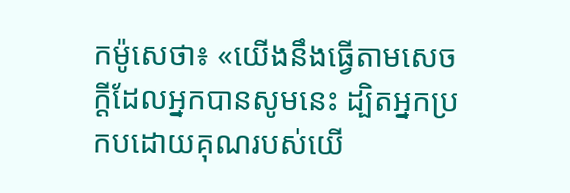កម៉ូសេថា៖ «យើងនឹងធ្វើតាមសេចក្ដីដែលអ្នកបានសូមនេះ ដ្បិតអ្នកប្រកបដោយគុណរបស់យើ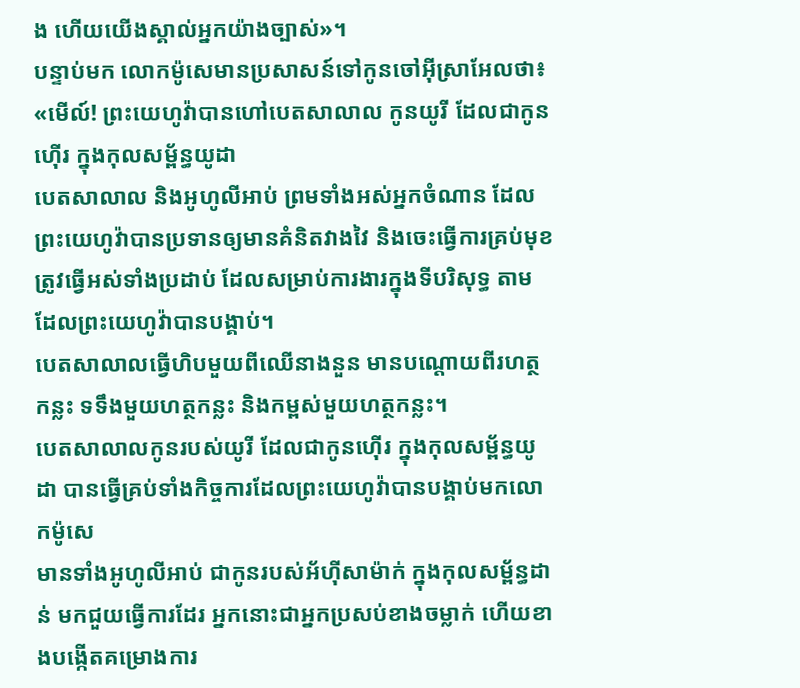ង ហើយយើងស្គាល់អ្នកយ៉ាងច្បាស់»។
បន្ទាប់មក លោកម៉ូសេមានប្រសាសន៍ទៅកូនចៅអ៊ីស្រាអែលថា៖ «មើល៍! ព្រះយេហូវ៉ាបានហៅបេតសាលាល កូនយូរី ដែលជាកូនហ៊ើរ ក្នុងកុលសម្ព័ន្ធយូដា
បេតសាលាល និងអូហូលីអាប់ ព្រមទាំងអស់អ្នកចំណាន ដែលព្រះយេហូវ៉ាបានប្រទានឲ្យមានគំនិតវាងវៃ និងចេះធ្វើការគ្រប់មុខ ត្រូវធ្វើអស់ទាំងប្រដាប់ ដែលសម្រាប់ការងារក្នុងទីបរិសុទ្ធ តាមដែលព្រះយេហូវ៉ាបានបង្គាប់។
បេតសាលាលធ្វើហិបមួយពីឈើនាងនួន មានបណ្តោយពីរហត្ថកន្លះ ទទឹងមួយហត្ថកន្លះ និងកម្ពស់មួយហត្ថកន្លះ។
បេតសាលាលកូនរបស់យូរី ដែលជាកូនហ៊ើរ ក្នុងកុលសម្ព័ន្ធយូដា បានធ្វើគ្រប់ទាំងកិច្ចការដែលព្រះយេហូវ៉ាបានបង្គាប់មកលោកម៉ូសេ
មានទាំងអូហូលីអាប់ ជាកូនរបស់អ័ហ៊ីសាម៉ាក់ ក្នុងកុលសម្ព័ន្ធដាន់ មកជួយធ្វើការដែរ អ្នកនោះជាអ្នកប្រសប់ខាងចម្លាក់ ហើយខាងបង្កើតគម្រោងការ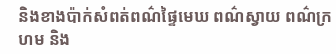និងខាងប៉ាក់សំពត់ពណ៌ផ្ទៃមេឃ ពណ៌ស្វាយ ពណ៌ក្រហម និង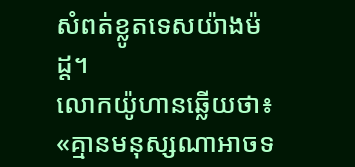សំពត់ខ្លូតទេសយ៉ាងម៉ដ្ត។
លោកយ៉ូហានឆ្លើយថា៖ «គ្មានមនុស្សណាអាចទ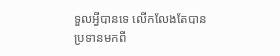ទួលអ្វីបានទេ លើកលែងតែបានប្រទានមកពី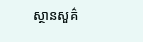ស្ថានសួគ៌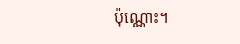ប៉ុណ្ណោះ។